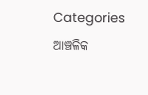Categories
ଆଞ୍ଚଳିକ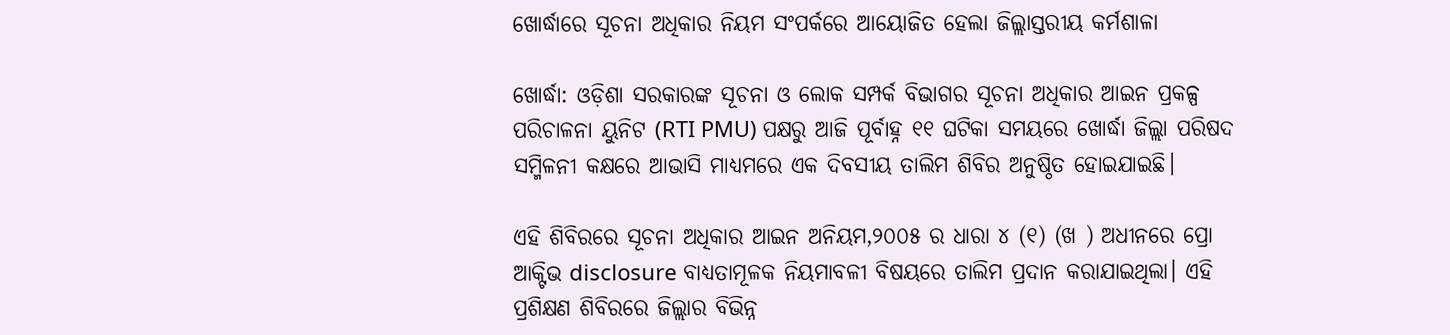ଖୋର୍ଦ୍ଧାରେ ସୂଚନା ଅଧିକାର ନିୟମ ସଂପର୍କରେ ଆୟୋଜିତ ହେଲା ଜିଲ୍ଲାସ୍ତରୀୟ କର୍ମଶାଳା

ଖୋର୍ଦ୍ଧା: ଓଡ଼ିଶା ସରକାରଙ୍କ ସୂଚନା ଓ ଲୋକ ସମ୍ପର୍କ ବିଭାଗର ସୂଚନା ଅଧିକାର ଆଇନ ପ୍ରକଳ୍ପ ପରିଚାଳନା ୟୁନିଟ (RTI PMU) ପକ୍ଷରୁ ଆଜି ପୂର୍ବାହ୍ନ ୧୧ ଘଟିକା ସମୟରେ ଖୋର୍ଦ୍ଧା ଜିଲ୍ଲା ପରିଷଦ ସମ୍ମିଳନୀ କକ୍ଷରେ ଆଭାସି ମାଧ୍ୟମରେ ଏକ ଦିବସୀୟ ତାଲିମ ଶିବିର ଅନୁଷ୍ଠିତ ହୋଇଯାଇଛି।

ଏହି ଶିବିରରେ ସୂଚନା ଅଧିକାର ଆଇନ ଅନିୟମ,୨୦୦୫ ର ଧାରା ୪ (୧) (ଖ ) ଅଧୀନରେ ପ୍ରୋ ଆକ୍ଟିଭ disclosure ବାଧ୍ୟତାମୂଳକ ନିୟମାବଳୀ ବିଷୟରେ ତାଲିମ ପ୍ରଦାନ କରାଯାଇଥିଲା। ଏହି ପ୍ରଶିକ୍ଷଣ ଶିବିରରେ ଜିଲ୍ଲାର ବିଭିନ୍ନ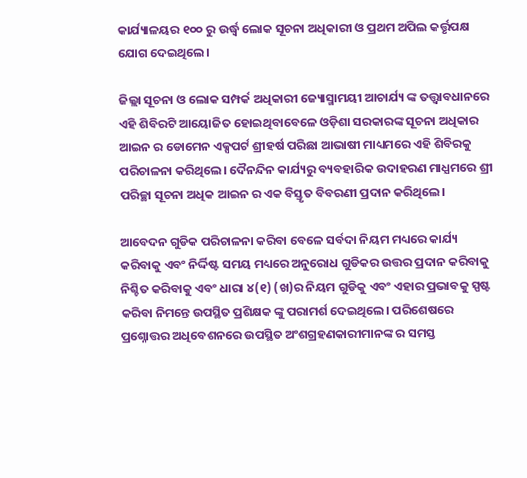କାର୍ଯ୍ୟାଳୟର ୧୦୦ ରୁ ଉର୍ଦ୍ଧ୍ୱ ଲୋକ ସୂଚନା ଅଧିକାରୀ ଓ ପ୍ରଥମ ଅପିଲ କର୍ତ୍ତୃପକ୍ଷ ଯୋଗ ଦେଇଥିଲେ।

ଜିଲ୍ଲା ସୂଚନା ଓ ଲୋକ ସମ୍ପର୍କ ଅଧିକାରୀ ଜ୍ୟୋସ୍ମାମୟୀ ଆଚାର୍ଯ୍ୟ ଙ୍କ ତତ୍ତ୍ୱାବଧାନରେ ଏହି ଶିବିରଟି ଆୟୋଜିତ ହୋଇଥିବାବେଳେ ଓଡ଼ିଶା ସରକାରଙ୍କ ସୂଚନା ଅଧିକାର ଆଇନ ର ଡୋମେନ ଏକ୍ସପର୍ଟ ଶ୍ରୀହର୍ଷ ପରିଛା ଆଭାଷୀ ମାଧ୍ୟମରେ ଏହି ଶିବିରକୁ ପରିଚାଳନା କରିଥିଲେ। ଦୈନନ୍ଦିନ କାର୍ଯ୍ୟରୁ ବ୍ୟବହାରିକ ଉଦାହରଣ ମାଧ୍ଯମରେ ଶ୍ରୀ ପରିଚ୍ଛା ସୂଚନା ଅଧିକ ଆଇନ ର ଏକ ବିସ୍ତୃତ ବିବରଣୀ ପ୍ରଦାନ କରିଥିଲେ।

ଆବେଦନ ଗୁଡିକ ପରିଚାଳନା କରିବା ବେଳେ ସର୍ବଦା ନିୟମ ମଧ୍ୟରେ କାର୍ଯ୍ୟ କରିବାକୁ ଏବଂ ନିର୍ଦ୍ଦିଷ୍ଟ ସମୟ ମଧ୍ୟରେ ଅନୁରୋଧ ଗୁଡିକର ଉତ୍ତର ପ୍ରଦାନ କରିବାକୁ ନିଶ୍ଚିତ କରିବାକୁ ଏବଂ ଧାରା ୪(୧) (ଖ)ର ନିୟମ ଗୁଡିକୁ ଏବଂ ଏହାର ପ୍ରଭାବକୁ ସ୍ପଷ୍ଟ କରିବା ନିମନ୍ତେ ଉପସ୍ଥିତ ପ୍ରଶିକ୍ଷକ ଙ୍କୁ ପରାମର୍ଶ ଦେଇଥିଲେ। ପରିଶେଷରେ ପ୍ରଶ୍ନୋତ୍ତର ଅଧିବେଶନରେ ଉପସ୍ଥିତ ଅଂଶଗ୍ରହଣକାରୀମାନଙ୍କ ର ସମସ୍ତ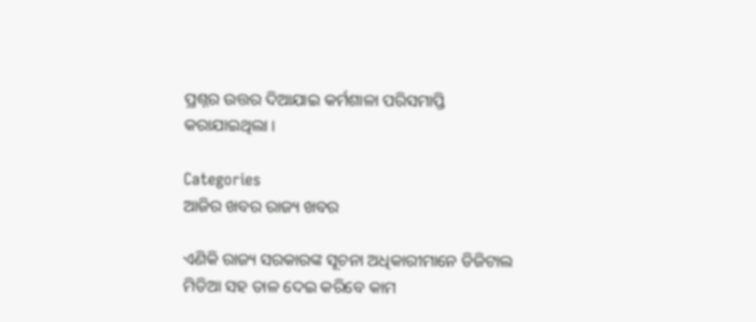ପ୍ରଶ୍ନର ଉତ୍ତର ଦିଆଯାଇ କର୍ମଶାଳା ପରିସମାପ୍ତି କରାଯାଇଥିଲା ।

Categories
ଆଜିର ଖବର ରାଜ୍ୟ ଖବର

ଏଣିକି ରାଜ୍ୟ ସରକାରଙ୍କ ସୂଚନା ଅଧିକାରୀମାନେ ଡିଜିଟାଲ ମିଡିଆ ସହ ତାଳ ଦେଇ କରିବେ କାମ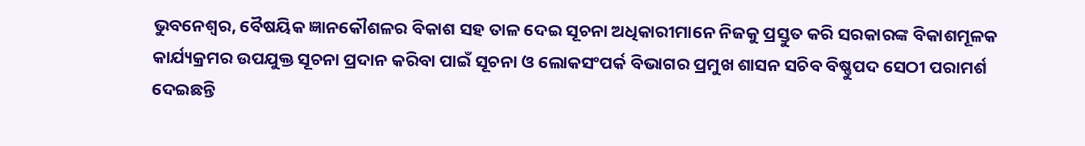ଭୁବନେଶ୍ୱର, ବୈଷୟିକ ଜ୍ଞାନକୌଶଳର ବିକାଶ ସହ ତାଳ ଦେଇ ସୂଚନା ଅଧିକାରୀମାନେ ନିଜକୁ ପ୍ରସ୍ତୁତ କରି ସରକାରଙ୍କ ବିକାଶମୂଳକ କାର୍ଯ୍ୟକ୍ରମର ଉପଯୁକ୍ତ ସୂଚନା ପ୍ରଦାନ କରିବା ପାଇଁ ସୂଚନା ଓ ଲୋକସଂପର୍କ ବିଭାଗର ପ୍ରମୁଖ ଶାସନ ସଚିବ ବିଷ୍ଣୁପଦ ସେଠୀ ପରାମର୍ଶ ଦେଇଛନ୍ତି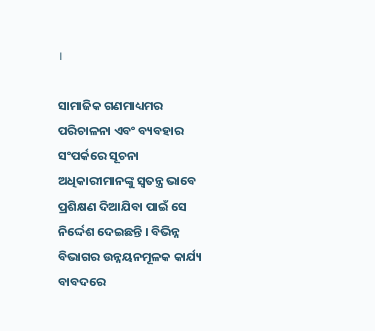।

ସାମାଜିକ ଗଣମାଧ୍ୟମର ପରିଚାଳନା ଏବଂ ବ୍ୟବହାର ସଂପର୍କରେ ସୂଚନା ଅଧିକାରୀମାନଙ୍କୁ ସ୍ୱତନ୍ତ୍ର ଭାବେ ପ୍ରଶିକ୍ଷଣ ଦିଆଯିବା ପାଇଁ ସେ ନିର୍ଦ୍ଦେଶ ଦେଇଛନ୍ତି । ବିଭିନ୍ନ ବିଭାଗର ଉନ୍ନୟନମୂଳକ କାର୍ଯ୍ୟ ବାବଦରେ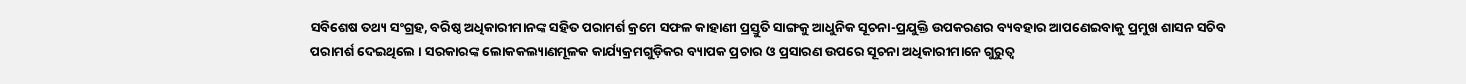ସବିଶେଷ ତଥ୍ୟ ସଂଗ୍ରହ, ବରିଷ୍ଠ ଅଧିକାରୀମାନଙ୍କ ସହିତ ପରାମର୍ଶ କ୍ରମେ ସଫଳ କାହାଣୀ ପ୍ରସ୍ତୁତି ସାଙ୍ଗକୁ ଆଧୁନିକ ସୂଚନା-ପ୍ରଯୁକ୍ତି ଉପକରଣର ବ୍ୟବହାର ଆପଣେଇବାକୁ ପ୍ରମୁଖ ଶାସନ ସଚିବ ପରାମର୍ଶ ଦେଇଥିଲେ । ସରକାରଙ୍କ ଲୋକକଲ୍ୟାଣମୂଳକ କାର୍ଯ୍ୟକ୍ରମଗୁଡ଼ିକର ବ୍ୟାପକ ପ୍ରଚାର ଓ ପ୍ରସାରଣ ଉପରେ ସୂଚନା ଅଧିକାରୀମାନେ ଗୁରୁତ୍ୱ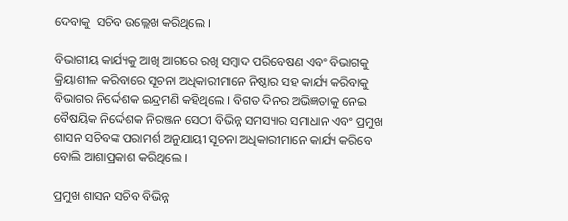ଦେବାକୁ  ସଚିବ ଉଲ୍ଲେଖ କରିଥିଲେ ।

ବିଭାଗୀୟ କାର୍ଯ୍ୟକୁ ଆଖି ଆଗରେ ରଖି ସମ୍ବାଦ ପରିବେଷଣ ଏବଂ ବିଭାଗକୁ କ୍ରିୟାଶୀଳ କରିବାରେ ସୂଚନା ଅଧିକାରୀମାନେ ନିଷ୍ଠାର ସହ କାର୍ଯ୍ୟ କରିବାକୁ ବିଭାଗର ନିର୍ଦ୍ଦେଶକ ଇନ୍ଦ୍ରମଣି କହିଥିଲେ । ବିଗତ ଦିନର ଅଭିଜ୍ଞତାକୁ ନେଇ ବୈଷୟିକ ନିର୍ଦ୍ଦେଶକ ନିରଞ୍ଜନ ସେଠୀ ବିଭିନ୍ନ ସମସ୍ୟାର ସମାଧାନ ଏବଂ ପ୍ରମୁଖ ଶାସନ ସଚିବଙ୍କ ପରାମର୍ଶ ଅନୁଯାୟୀ ସୂଚନା ଅଧିକାରୀମାନେ କାର୍ଯ୍ୟ କରିବେ ବୋଲି ଆଶାପ୍ରକାଶ କରିଥିଲେ ।

ପ୍ରମୁଖ ଶାସନ ସଚିବ ବିଭିନ୍ନ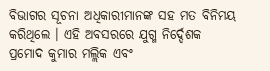ବିଭାଗର ସୂଚନା ଅଧିକାରୀମାନଙ୍କ ସହ ମତ ବିନିମୟ କରିଥିଲେ । ଏହି ଅବସରରେ ଯୁଗ୍ମ ନିର୍ଦ୍ଦେଶକ ପ୍ରମୋଦ କୁମାର ମଲ୍ଲିକ ଏବଂ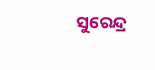ସୁରେନ୍ଦ୍ର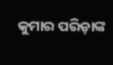କୁମାର ପରିଡ଼ାଙ୍କ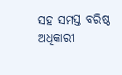ସହ ସମସ୍ତ ବରିଷ୍ଠ ଅଧିକାରୀ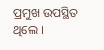ପ୍ରମୁଖ ଉପସ୍ଥିତ ଥିଲେ ।